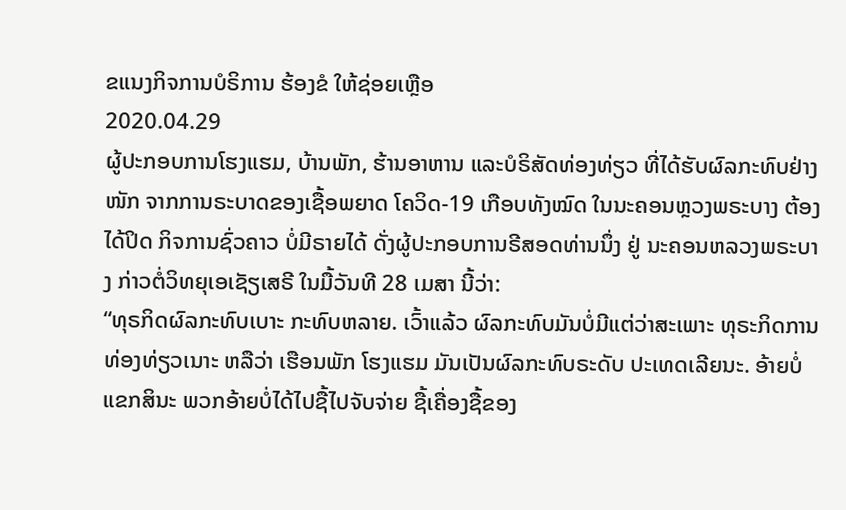ຂແນງກິຈການບໍຣິການ ຮ້ອງຂໍ ໃຫ້ຊ່ອຍເຫຼືອ
2020.04.29
ຜູ້ປະກອບການໂຮງແຮມ, ບ້ານພັກ, ຮ້ານອາຫານ ແລະບໍຣິສັດທ່ອງທ່ຽວ ທີ່ໄດ້ຮັບຜົລກະທົບຢ່າງໜັກ ຈາກການຣະບາດຂອງເຊື້ອພຍາດ ໂຄວິດ-19 ເກືອບທັງໝົດ ໃນນະຄອນຫຼວງພຣະບາງ ຕ້ອງໄດ້ປິດ ກິຈການຊົ່ວຄາວ ບໍ່ມີຣາຍໄດ້ ດັ່ງຜູ້ປະກອບການຣີສອດທ່ານນຶ່ງ ຢູ່ ນະຄອນຫລວງພຣະບາງ ກ່າວຕໍ່ວິທຍຸເອເຊັຽເສຣີ ໃນມື້ວັນທີ 28 ເມສາ ນີ້ວ່າ:
“ທຸຣກິດຜົລກະທົບເບາະ ກະທົບຫລາຍ. ເວົ້າແລ້ວ ຜົລກະທົບມັນບໍ່ມີແຕ່ວ່າສະເພາະ ທຸຣະກິດການທ່ອງທ່ຽວເນາະ ຫລືວ່າ ເຮືອນພັກ ໂຮງແຮມ ມັນເປັນຜົລກະທົບຣະດັບ ປະເທດເລີຍນະ. ອ້າຍບໍ່ ແຂກສິນະ ພວກອ້າຍບໍ່ໄດ້ໄປຊື້ໄປຈັບຈ່າຍ ຊື້ເຄື່ອງຊື້ຂອງ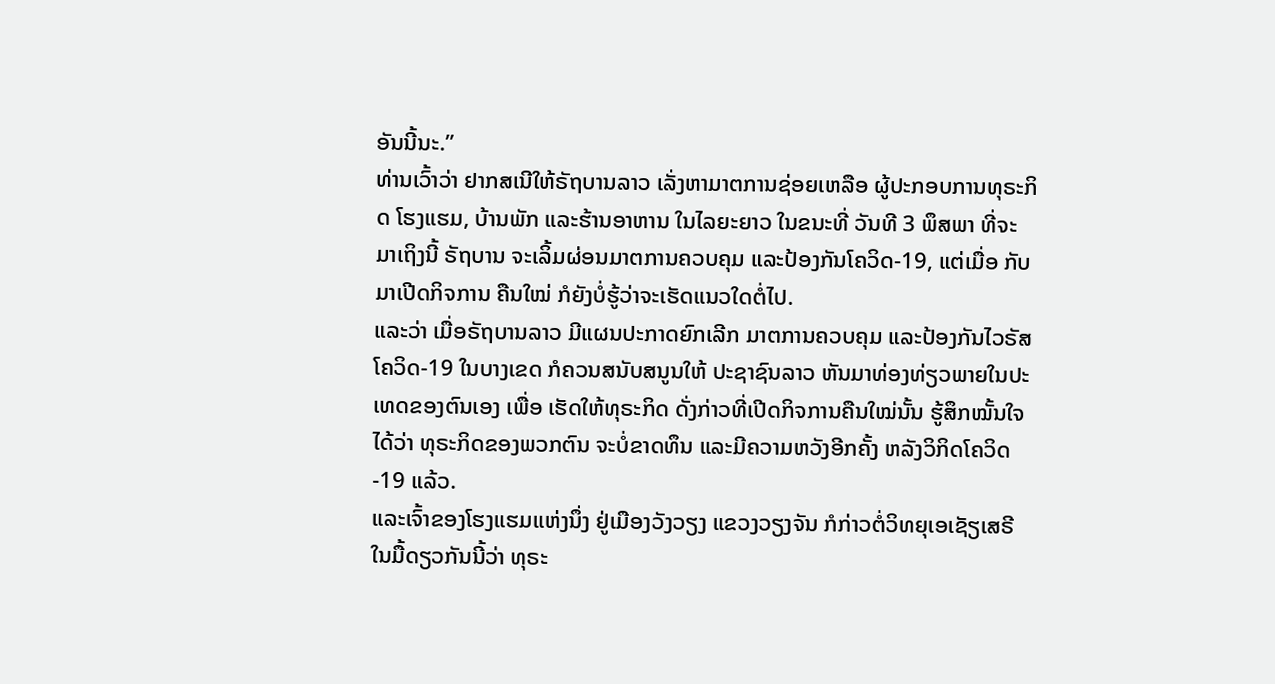ອັນນີ້ນະ.”
ທ່ານເວົ້າວ່າ ຢາກສເນີໃຫ້ຣັຖບານລາວ ເລັ່ງຫາມາຕການຊ່ອຍເຫລືອ ຜູ້ປະກອບການທຸຣະກິດ ໂຮງແຮມ, ບ້ານພັກ ແລະຮ້ານອາຫານ ໃນໄລຍະຍາວ ໃນຂນະທີ່ ວັນທີ 3 ພຶສພາ ທີ່ຈະມາເຖິງນີ້ ຣັຖບານ ຈະເລິ້ມຜ່ອນມາຕການຄວບຄຸມ ແລະປ້ອງກັນໂຄວິດ-19, ແຕ່ເມື່ອ ກັບມາເປີດກິຈການ ຄືນໃໝ່ ກໍຍັງບໍ່ຮູ້ວ່າຈະເຮັດແນວໃດຕໍ່ໄປ.
ແລະວ່າ ເມື່ອຣັຖບານລາວ ມີແຜນປະກາດຍົກເລີກ ມາຕການຄວບຄຸມ ແລະປ້ອງກັນໄວຣັສໂຄວິດ-19 ໃນບາງເຂດ ກໍຄວນສນັບສນູນໃຫ້ ປະຊາຊົນລາວ ຫັນມາທ່ອງທ່ຽວພາຍໃນປະເທດຂອງຕົນເອງ ເພື່ອ ເຮັດໃຫ້ທຸຣະກິດ ດັ່ງກ່າວທີ່ເປີດກິຈການຄືນໃໝ່ນັ້ນ ຮູ້ສຶກໝັ້ນໃຈໄດ້ວ່າ ທຸຣະກິດຂອງພວກຕົນ ຈະບໍ່ຂາດທຶນ ແລະມີຄວາມຫວັງອີກຄັ້ງ ຫລັງວິກິດໂຄວິດ-19 ແລ້ວ.
ແລະເຈົ້າຂອງໂຮງແຮມແຫ່ງນຶ່ງ ຢູ່ເມືອງວັງວຽງ ແຂວງວຽງຈັນ ກໍກ່າວຕໍ່ວິທຍຸເອເຊັຽເສຣີໃນມື້ດຽວກັນນີ້ວ່າ ທຸຣະ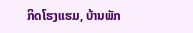ກິດໂຮງແຮມ, ບ້ານພັກ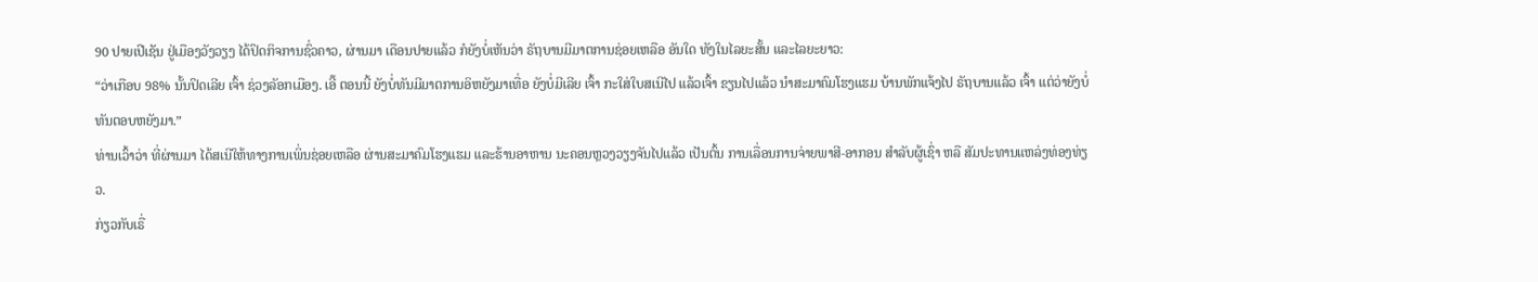90 ປາຍເປີເຊັນ ຢູ່ເມືອງວັງວຽງ ໄດ້ປິດກິຈການຊົ່ວຄາວ, ຜ່ານມາ ເດືອນປາຍແລ້ວ ກໍຍັງບໍ່ເຫັນວ່າ ຣັຖບານມີມາຕການຊ່ອຍເຫລືອ ອັນໃດ ທັງໃນໄລຍະສັ້ນ ແລະໄລຍະຍາວ:
“ວ່າເກືອບ 98% ນັ້ນປິດເລີຍ ເຈົ້າ ຊ່ວງລັອກເມືອງ. ເອີ໊ ຕອນນີ້ ຍັງບໍ່ທັນມີມາຕການອິຫຍັງມາເທື່ອ ຍັງບໍ່ມີເລີຍ ເຈົ້າ ກະໃສ່ໃບສເນີໄປ ແລ້ວເຈົ້າ ຂຽນໄປແລ້ວ ນໍາສະມາຄົມໂຮງແຮມ ບ້ານພັກແຈ້ງໄປ ຣັຖບານແລ້ວ ເຈົ້າ ແຕ່ວ່າຍັງບໍ່ທັນຕອບຫຍັງມາ.”
ທ່ານເວົ້າວ່າ ທີ່ຜ່ານມາ ໄດ້ສເນີໃຫ້ທາງການເພິ່ນຊ່ອຍເຫລືອ ຜ່ານສະມາຄົມໂຮງແຮມ ແລະຮ້ານອາຫານ ນະຄອນຫຼວງວຽງຈັນໄປແລ້ວ ເປັນຕົ້ນ ການເລື່ອນການຈ່າຍພາສີ-ອາກອນ ສໍາລັບຜູ້ເຊົ່າ ຫລື ສັມປະທານແຫລ່ງທ່ອງທ່ຽວ.
ກ່ຽວກັບເຣື່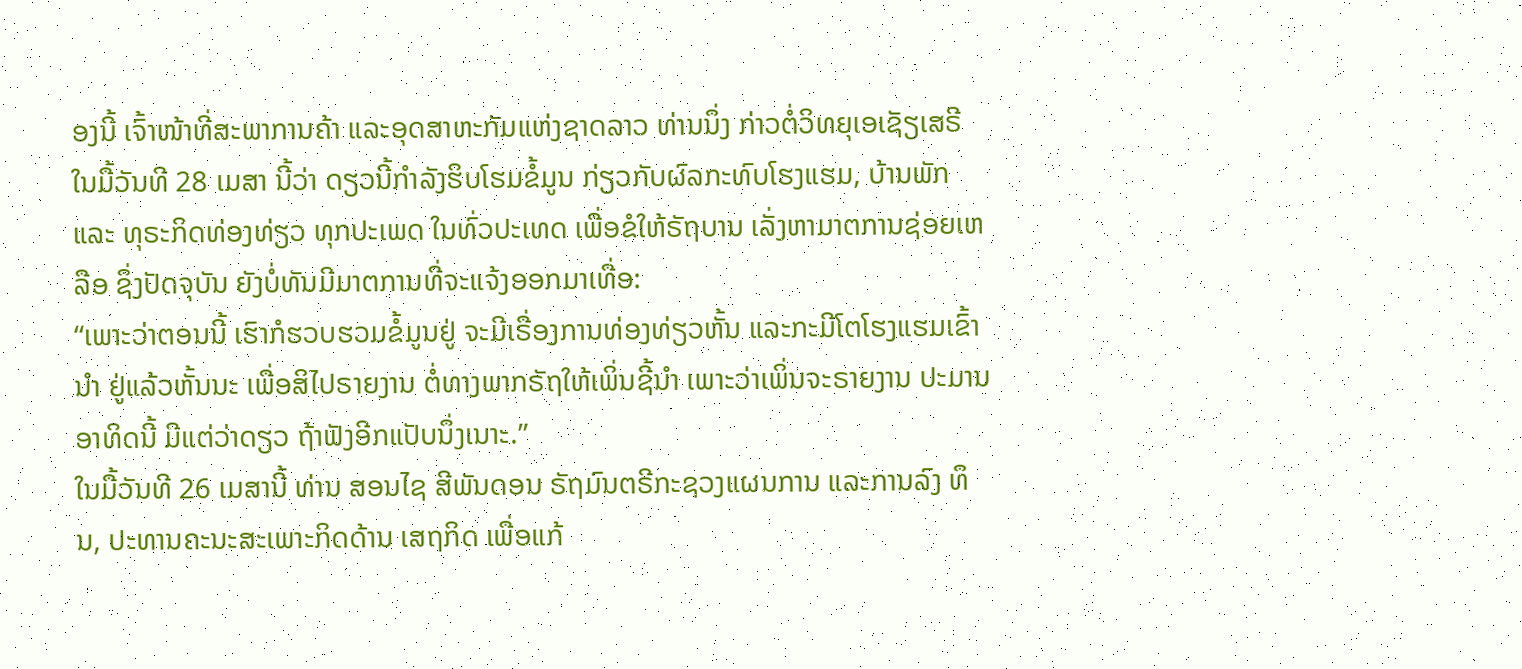ອງນີ້ ເຈົ້າໜ້າທີ່ສະພາການຄ້າ ແລະອຸດສາຫະກັມແຫ່ງຊາດລາວ ທ່ານນຶ່ງ ກ່າວຕໍ່ວິທຍຸເອເຊັຽເສຣີ ໃນມື້ວັນທີ 28 ເມສາ ນີ້ວ່າ ດຽວນີ້ກໍາລັງຮິບໂຮມຂໍ້ມູນ ກ່ຽວກັບຜົລກະທົບໂຮງແຮມ, ບ້ານພັກ ແລະ ທຸຣະກິດທ່ອງທ່ຽວ ທຸກປະເພດ ໃນທົ່ວປະເທດ ເພື່ອຂໍໃຫ້ຣັຖບານ ເລັ່ງຫາມາຕການຊ່ອຍເຫລືອ ຊຶ່ງປັດຈຸບັນ ຍັງບໍ່ທັນມີມາຕການທີ່ຈະແຈ້ງອອກມາເທື່ອ:
“ເພາະວ່າຕອນນີ້ ເຮົາກໍຮວບຮວມຂໍ້ມູນຢູ່ ຈະມີເຣື່ອງການທ່ອງທ່ຽວຫັ້ນ ແລະກະມີໂຕໂຮງແຮມເຂົ້ານໍາ ຢູ່ແລ້ວຫັ້ນນະ ເພື່ອສິໄປຣາຍງານ ຕໍ່ທາງພາກຣັຖໃຫ້ເພິ່ນຊີ້ນໍາ ເພາະວ່າເພິ່ນຈະຣາຍງານ ປະມານ ອາທິດນີ້ ມີແຕ່ວ່າດຽວ ຖ້າຟັງອີກແປັບນຶ່ງເນາະ.”
ໃນມື້ວັນທີ 26 ເມສານີ້ ທ່ານ ສອນໄຊ ສີພັນດອນ ຣັຖມົນຕຣີກະຊວງແຜນການ ແລະການລົງ ທຶນ, ປະທານຄະນະສະເພາະກິດດ້ານ ເສຖກິດ ເພື່ອແກ້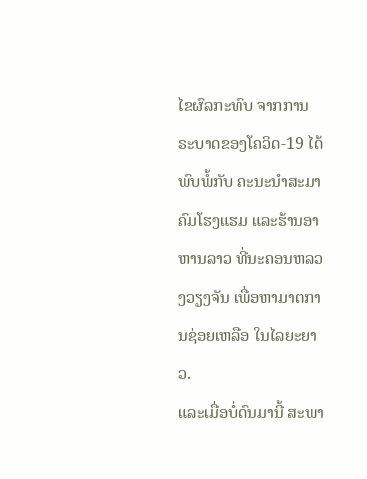ໄຂຜົລກະທົບ ຈາກການຣະບາດຂອງໂຄວິດ-19 ໄດ້ພົບພໍ້ກັບ ຄະນະນໍາສະມາຄົມໂຮງແຮມ ແລະຮ້ານອາຫານລາວ ທີ່ນະຄອນຫລວງວຽງຈັນ ເພື່ອຫາມາຕການຊ່ອຍເຫລືອ ໃນໄລຍະຍາວ.
ແລະເມື່ອບໍ່ດົນມານີ້ ສະພາ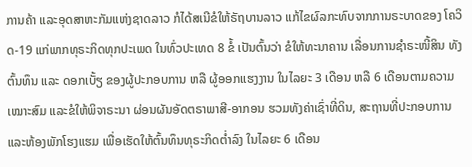ການຄ້າ ແລະອຸດສາຫະກັມແຫ່ງຊາດລາວ ກໍໄດ້ສເນີຂໍໃຫ້ຣັຖບານລາວ ແກ້ໄຂຜົລກະທົບຈາກການຣະບາດຂອງ ໂຄວິດ-19 ແກ່ພາກທຸຣະກິດທຸກປະເພດ ໃນທົ່ວປະເທດ 8 ຂໍ້ ເປັນຕົ້ນວ່າ ຂໍໃຫ້ທະນາຄານ ເລື່ອນການຊໍາຣະໜີ້ສິນ ທັງຕົ້ນທຶນ ແລະ ດອກເບັ້ຽ ຂອງຜູ້ປະກອບການ ຫລື ຜູ້ອອກແຮງງານ ໃນໄລຍະ 3 ເດືອນ ຫລື 6 ເດືອນຕາມຄວາມເໝາະສົມ ແລະຂໍໃຫ້ພິຈາຣະນາ ຜ່ອນຜັນອັດຕຣາພາສີ-ອາກອນ ຮວມທັງຄ່າເຊົ່າທີ່ດິນ, ສະຖານທີ່ປະກອບການ ແລະຫ້ອງພັກໂຮງແຮມ ເພື່ອເຮັດໃຫ້ຕົ້ນທຶນທຸຣະກິດຕໍ່າລົງ ໃນໄລຍະ 6 ເດືອນ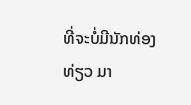ທີ່ຈະບໍ່ມີນັກທ່ອງທ່ຽວ ມາ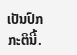ເປັນປົກກະຕິນີ້.